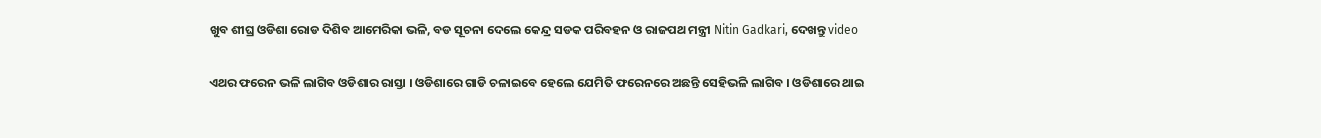ଖୁବ ଶୀଘ୍ର ଓଡିଶା ରୋଡ ଦିଶିବ ଆମେରିକା ଭଳି, ବଡ ସୂଚନା ଦେଲେ କେନ୍ଦ୍ର ସଡକ ପରିବହନ ଓ ରାଜପଥ ମନ୍ତ୍ରୀ Nitin Gadkari, ଦେଖନ୍ତୁ video

ଏଥର ଫରେନ ଭଳି ଲାଗିବ ଓଡିଶାର ରାସ୍ତା । ଓଡିଶାରେ ଗାଡି ଚଳାଇବେ ହେଲେ ଯେମିତି ଫରେନରେ ଅଛନ୍ତି ସେହିଭଳି ଲାଗିବ । ଓଡିଶାରେ ଥାଇ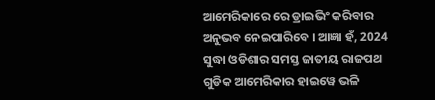ଆମେରିକାରେ ରେ ଡ୍ରାଇଭିଂ କରିବାର ଅନୁଭବ ନେଇପାରିବେ । ଆଜ୍ଞା ହଁ, 2024 ସୁଦ୍ଧା ଓଡିଶାର ସମସ୍ତ ଜାତୀୟ ରାଜପଥ ଗୁଡିକ ଆମେରିକାର ହାଇୱେ ଭଳି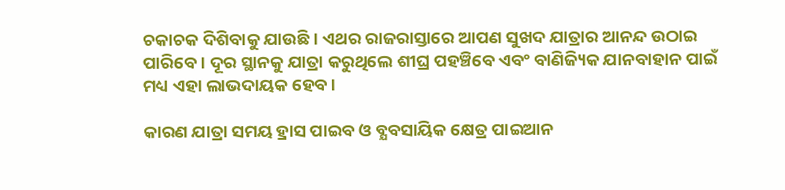ଚକାଚକ ଦିଶିବାକୁ ଯାଉଛି । ଏଥର ରାଜରାସ୍ତାରେ ଆପଣ ସୁଖଦ ଯାତ୍ରାର ଆନନ୍ଦ ଉଠାଇ ପାରିବେ । ଦୂର ସ୍ଥାନକୁ ଯାତ୍ରା କରୁଥିଲେ ଶୀଘ୍ର ପହଞ୍ଚିବେ ଏବଂ ବାଣିଜ୍ୟିକ ଯାନବାହାନ ପାଇଁ ମଧ୍ୟ ଏହା ଲାଭଦାୟକ ହେବ ।

କାରଣ ଯାତ୍ରା ସମୟ ହ୍ରାସ ପାଇବ ଓ ବ୍ଯବସାୟିକ କ୍ଷେତ୍ର ପାଇଆନ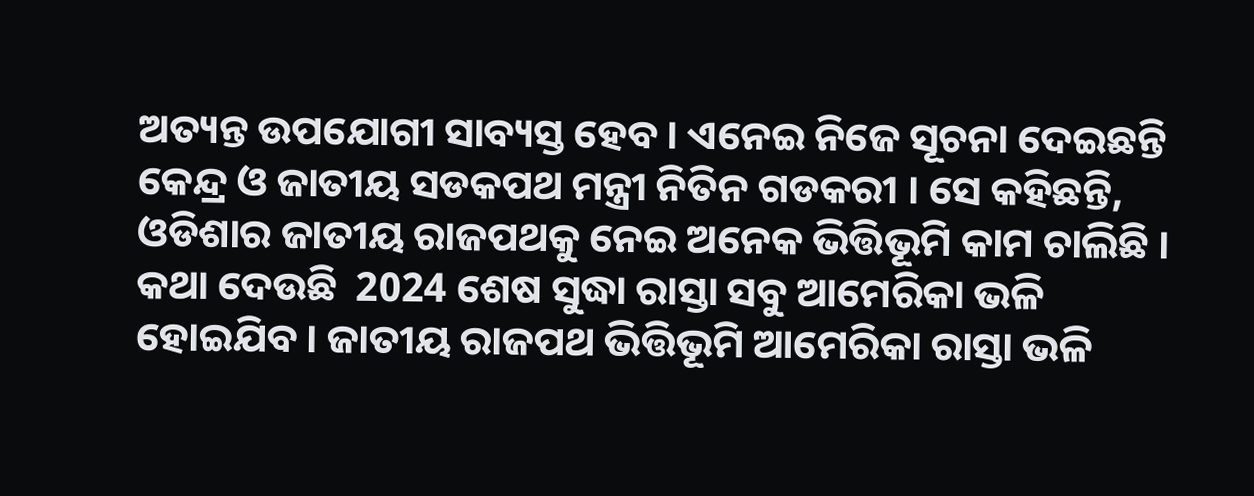ଅତ୍ୟନ୍ତ ଉପଯୋଗୀ ସାବ୍ୟସ୍ତ ହେବ । ଏନେଇ ନିଜେ ସୂଚନା ଦେଇଛନ୍ତି କେନ୍ଦ୍ର ଓ ଜାତୀୟ ସଡକପଥ ମନ୍ତ୍ରୀ ନିତିନ ଗଡକରୀ । ସେ କହିଛନ୍ତି, ଓଡିଶାର ଜାତୀୟ ରାଜପଥକୁ ନେଇ ଅନେକ ଭିତ୍ତିଭୂମି କାମ ଚାଲିଛି । କଥା ଦେଉଛି  2024 ଶେଷ ସୁଦ୍ଧା ରାସ୍ତା ସବୁ ଆମେରିକା ଭଳି ହୋଇଯିବ । ଜାତୀୟ ରାଜପଥ ଭିତ୍ତିଭୂମି ଆମେରିକା ରାସ୍ତା ଭଳି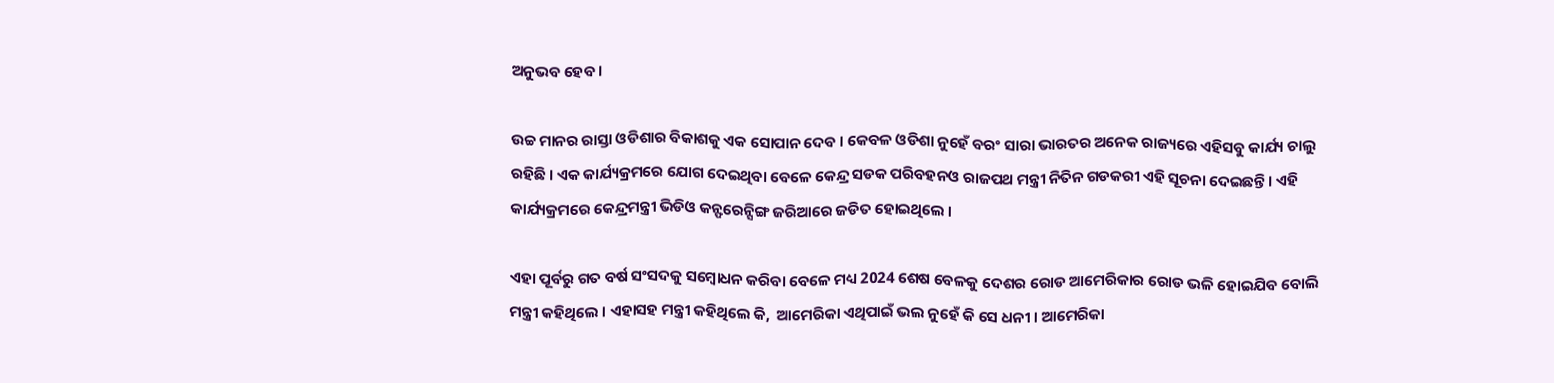ଅନୁଭବ ହେବ ।

ଉଚ୍ଚ ମାନର ରାସ୍ତା ଓଡିଶାର ବିକାଶକୁ ଏକ ସୋପାନ ଦେବ । କେବଳ ଓଡିଶା ନୁହେଁ ବରଂ ସାରା ଭାରତର ଅନେକ ରାଜ୍ୟରେ ଏହିସବୁ କାର୍ଯ୍ୟ ଚାଲୁ ରହିଛି । ଏକ କାର୍ଯ୍ୟକ୍ରମରେ ଯୋଗ ଦେଇଥିବା ବେଳେ କେନ୍ଦ୍ର ସଡକ ପରିବହନଓ ରାଜପଥ ମନ୍ତ୍ରୀ ନିତିନ ଗଡକରୀ ଏହି ସୂଚନା ଦେଇଛନ୍ତି । ଏହି କାର୍ଯ୍ୟକ୍ରମରେ କେନ୍ଦ୍ରମନ୍ତ୍ରୀ ଭିଡିଓ କନ୍ଫରେନ୍ସିଙ୍ଗ ଜରିଆରେ ଜଡିତ ହୋଇଥିଲେ ।

ଏହା ପୂର୍ବରୁ ଗତ ବର୍ଷ ସଂସଦକୁ ସମ୍ବୋଧନ କରିବା ବେଳେ ମଧ୍ୟ 2024 ଶେଷ ବେଳକୁ ଦେଶର ରୋଡ ଆମେରିକାର ରୋଡ ଭଳି ହୋଇଯିବ ବୋଲି ମନ୍ତ୍ରୀ କହିଥିଲେ । ଏହାସହ ମନ୍ତ୍ରୀ କହିଥିଲେ କି,  ଆମେରିକା ଏଥିପାଇଁ ଭଲ ନୁହେଁ କି ସେ ଧନୀ । ଆମେରିକା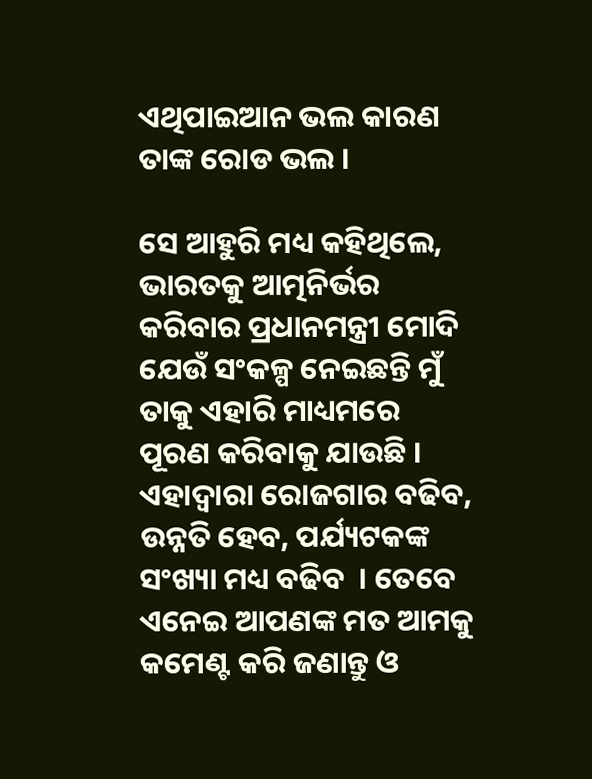ଏଥିପାଇଆନ ଭଲ କାରଣ ତାଙ୍କ ରୋଡ ଭଲ ।

ସେ ଆହୁରି ମଧ୍ୟ କହିଥିଲେ, ଭାରତକୁ ଆତ୍ମନିର୍ଭର କରିବାର ପ୍ରଧାନମନ୍ତ୍ରୀ ମୋଦି ଯେଉଁ ସଂକଳ୍ପ ନେଇଛନ୍ତି ମୁଁ ତାକୁ ଏହାରି ମାଧ୍ୟମରେ ପୂରଣ କରିବାକୁ ଯାଉଛି । ଏହାଦ୍ବାରା ରୋଜଗାର ବଢିବ, ଉନ୍ନତି ହେବ, ପର୍ଯ୍ୟଟକଙ୍କ ସଂଖ୍ୟା ମଧ୍ୟ ବଢିବ  । ତେବେ ଏନେଇ ଆପଣଙ୍କ ମତ ଆମକୁ କମେଣ୍ଟ କରି ଜଣାନ୍ତୁ ଓ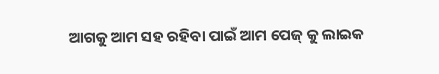ଆଗକୁ ଆମ ସହ ରହିବା ପାଇଁ ଆମ ପେଜ୍ କୁ ଲାଇକ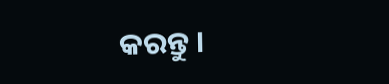କରନ୍ତୁ ।